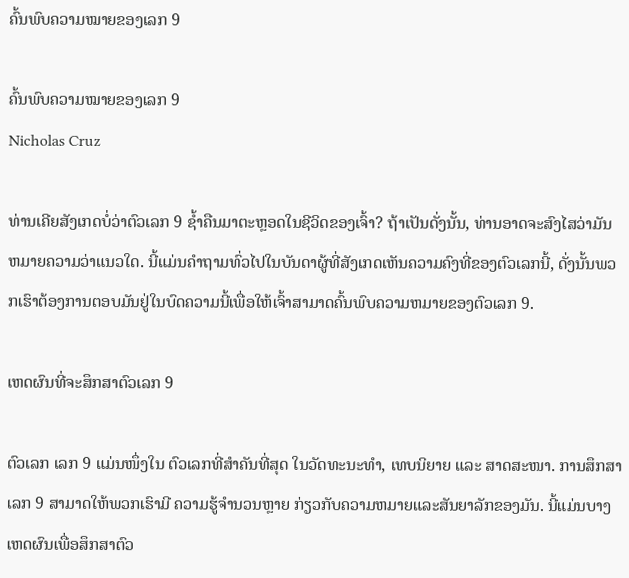ຄົ້ນພົບຄວາມໝາຍຂອງເລກ 9

ຄົ້ນພົບຄວາມໝາຍຂອງເລກ 9
Nicholas Cruz

ທ່ານເຄີຍສັງເກດບໍ່ວ່າຕົວເລກ 9 ຊໍ້າຄືນມາຕະຫຼອດໃນຊີວິດຂອງເຈົ້າ? ຖ້າເປັນດັ່ງນັ້ນ, ທ່ານອາດຈະສົງໄສວ່າມັນຫມາຍຄວາມວ່າແນວໃດ. ນີ້ແມ່ນຄໍາຖາມທົ່ວໄປໃນບັນດາຜູ້ທີ່ສັງເກດເຫັນຄວາມຄົງທີ່ຂອງຕົວເລກນີ້, ດັ່ງນັ້ນພວກເຮົາຕ້ອງການຕອບມັນຢູ່ໃນບົດຄວາມນີ້ເພື່ອໃຫ້ເຈົ້າສາມາດຄົ້ນພົບຄວາມຫມາຍຂອງຕົວເລກ 9.

ເຫດຜົນທີ່ຈະສຶກສາຕົວເລກ 9

ຕົວເລກ ເລກ 9 ແມ່ນໜຶ່ງໃນ ຕົວເລກທີ່ສຳຄັນທີ່ສຸດ ໃນວັດທະນະທຳ, ເທບນິຍາຍ ແລະ ສາດສະໜາ. ການສຶກສາເລກ 9 ສາມາດໃຫ້ພວກເຮົາມີ ຄວາມຮູ້ຈໍານວນຫຼາຍ ກ່ຽວກັບຄວາມຫມາຍແລະສັນຍາລັກຂອງມັນ. ນີ້ແມ່ນບາງ ເຫດຜົນເພື່ອສຶກສາຕົວ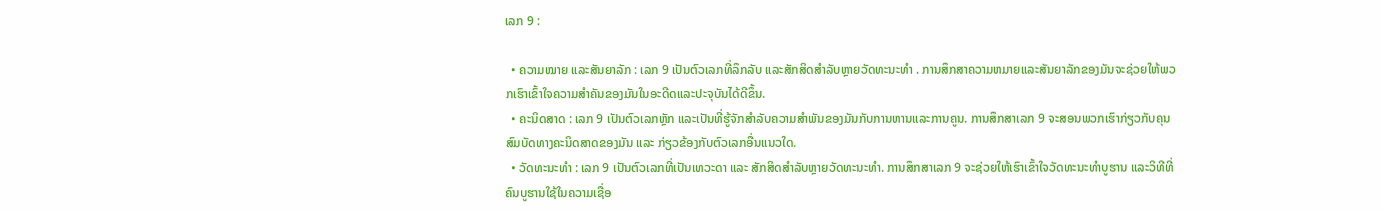ເລກ 9 :

  • ຄວາມໝາຍ ແລະສັນຍາລັກ : ເລກ 9 ເປັນຕົວເລກທີ່ລຶກລັບ ແລະສັກສິດສຳລັບຫຼາຍວັດທະນະທໍາ . ການສຶກສາຄວາມຫມາຍແລະສັນຍາລັກຂອງມັນຈະຊ່ວຍໃຫ້ພວກເຮົາເຂົ້າໃຈຄວາມສໍາຄັນຂອງມັນໃນອະດີດແລະປະຈຸບັນໄດ້ດີຂຶ້ນ.
  • ຄະນິດສາດ : ເລກ 9 ເປັນຕົວເລກຫຼັກ ແລະເປັນທີ່ຮູ້ຈັກສໍາລັບຄວາມສໍາພັນຂອງມັນກັບການຫານແລະການຄູນ. ການສຶກສາເລກ 9 ຈະສອນພວກເຮົາກ່ຽວກັບຄຸນສົມບັດທາງຄະນິດສາດຂອງມັນ ແລະ ກ່ຽວຂ້ອງກັບຕົວເລກອື່ນແນວໃດ.
  • ວັດທະນະທໍາ : ເລກ 9 ເປັນຕົວເລກທີ່ເປັນເທວະດາ ແລະ ສັກສິດສໍາລັບຫຼາຍວັດທະນະທໍາ. ການສຶກສາເລກ 9 ຈະຊ່ວຍໃຫ້ເຮົາເຂົ້າໃຈວັດທະນະທໍາບູຮານ ແລະວິທີທີ່ຄົນບູຮານໃຊ້ໃນຄວາມເຊື່ອ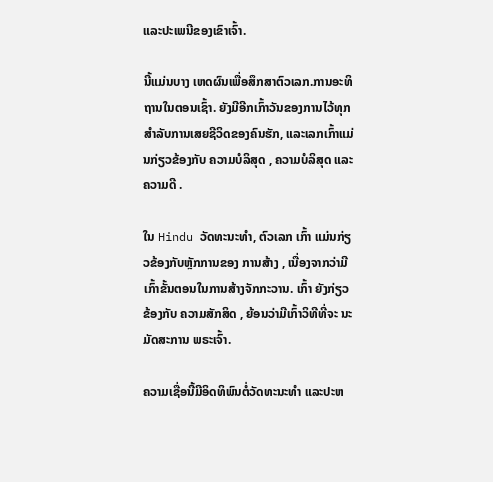ແລະປະເພນີຂອງເຂົາເຈົ້າ.

ນີ້ແມ່ນບາງ ເຫດຜົນເພື່ອສຶກສາຕົວເລກ.ການອະທິຖານໃນຕອນເຊົ້າ. ຍັງມີອີກເກົ້າວັນຂອງການໄວ້ທຸກສໍາລັບການເສຍຊີວິດຂອງຄົນຮັກ, ແລະເລກເກົ້າແມ່ນກ່ຽວຂ້ອງກັບ ຄວາມບໍລິສຸດ , ຄວາມບໍລິສຸດ ແລະ ຄວາມດີ .

ໃນ Hindu ວັດທະນະທໍາ, ຕົວເລກ ເກົ້າ ແມ່ນກ່ຽວຂ້ອງກັບຫຼັກການຂອງ ການສ້າງ , ເນື່ອງຈາກວ່າມີເກົ້າຂັ້ນຕອນໃນການສ້າງຈັກກະວານ. ເກົ້າ ຍັງກ່ຽວຂ້ອງກັບ ຄວາມສັກສິດ , ຍ້ອນວ່າມີເກົ້າວິທີທີ່ຈະ ນະມັດສະການ ພຣະເຈົ້າ.

ຄວາມເຊື່ອນີ້ມີອິດທິພົນຕໍ່ວັດທະນະທໍາ ແລະປະຫ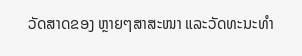ວັດສາດຂອງ ຫຼາຍໆສາສະໜາ ແລະວັດທະນະທໍາ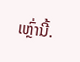ເຫຼົ່ານີ້.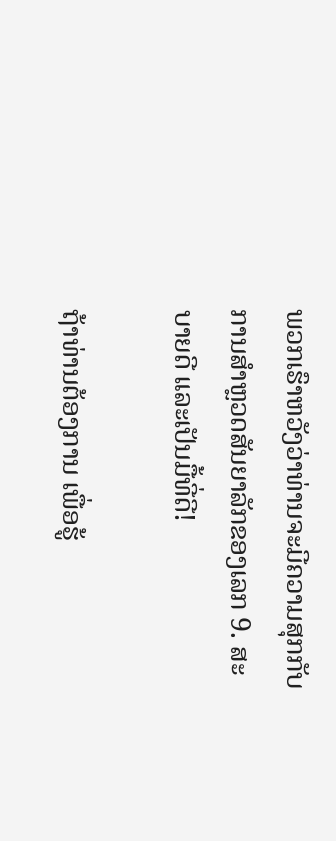ພວກເຮົາຫວັງວ່າທ່ານຈະມີຄວາມສຸກກັບການສໍາຫຼວດສັນຍາລັກຂອງເລກ 9. ສະບາຍດີ ແລະເປັນມື້ທີ່ດີ!

ຖ້າທ່ານຕ້ອງການ ເພື່ອຮູ້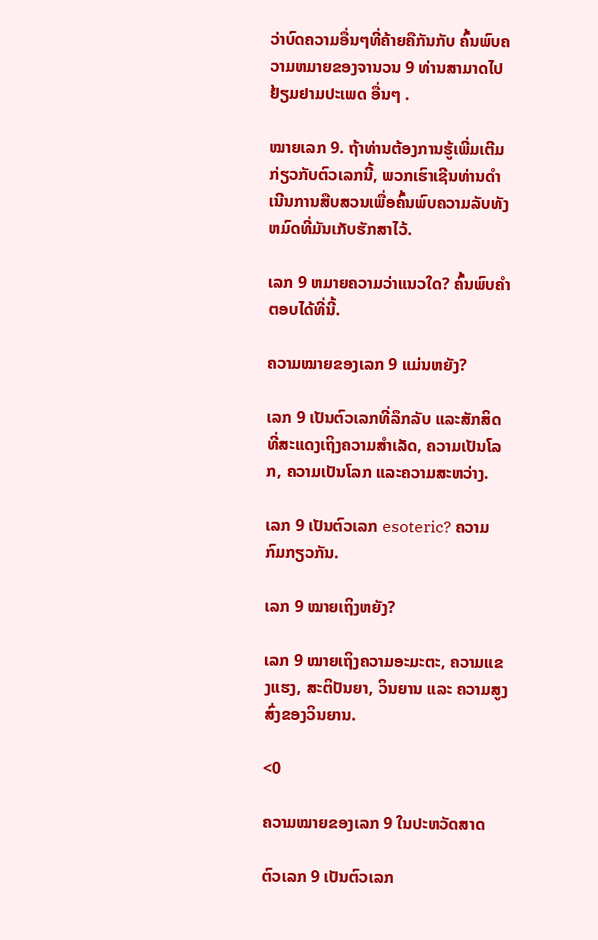ວ່າບົດຄວາມອື່ນໆທີ່ຄ້າຍຄືກັນກັບ ຄົ້ນພົບຄວາມຫມາຍຂອງຈານວນ 9 ທ່ານສາມາດໄປຢ້ຽມຢາມປະເພດ ອື່ນໆ .

ໝາຍເລກ 9. ຖ້າທ່ານຕ້ອງການຮູ້ເພີ່ມເຕີມກ່ຽວກັບຕົວເລກນີ້, ພວກເຮົາເຊີນທ່ານດໍາເນີນການສືບສວນເພື່ອຄົ້ນພົບຄວາມລັບທັງຫມົດທີ່ມັນເກັບຮັກສາໄວ້.

ເລກ 9 ຫມາຍຄວາມວ່າແນວໃດ? ຄົ້ນພົບຄຳຕອບໄດ້ທີ່ນີ້.

ຄວາມໝາຍຂອງເລກ 9 ແມ່ນຫຍັງ?

ເລກ 9 ເປັນຕົວເລກທີ່ລຶກລັບ ແລະສັກສິດທີ່ສະແດງເຖິງຄວາມສຳເລັດ, ຄວາມເປັນໂລກ, ຄວາມເປັນໂລກ ແລະຄວາມສະຫວ່າງ.

ເລກ 9 ເປັນຕົວເລກ esoteric? ຄວາມກົມກຽວກັນ.

ເລກ 9 ໝາຍເຖິງຫຍັງ?

ເລກ 9 ໝາຍເຖິງຄວາມອະມະຕະ, ຄວາມແຂງແຮງ, ສະຕິປັນຍາ, ວິນຍານ ແລະ ຄວາມສູງສົ່ງຂອງວິນຍານ.

<0

ຄວາມໝາຍຂອງເລກ 9 ໃນປະຫວັດສາດ

ຕົວເລກ 9 ເປັນຕົວເລກ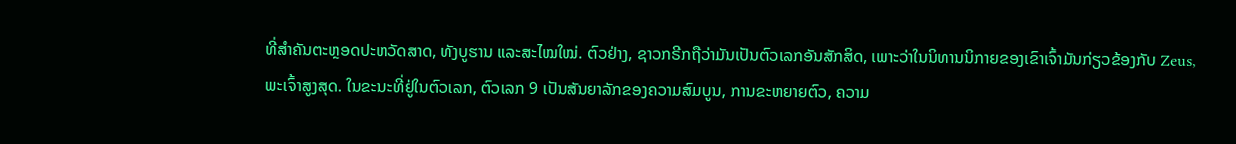ທີ່ສຳຄັນຕະຫຼອດປະຫວັດສາດ, ທັງບູຮານ ແລະສະໄໝໃໝ່. ຕົວຢ່າງ, ຊາວກຣີກຖືວ່າມັນເປັນຕົວເລກອັນສັກສິດ, ເພາະວ່າໃນນິທານນິກາຍຂອງເຂົາເຈົ້າມັນກ່ຽວຂ້ອງກັບ Zeus, ພະເຈົ້າສູງສຸດ. ໃນຂະນະທີ່ຢູ່ໃນຕົວເລກ, ຕົວເລກ 9 ເປັນສັນຍາລັກຂອງຄວາມສົມບູນ, ການຂະຫຍາຍຕົວ, ຄວາມ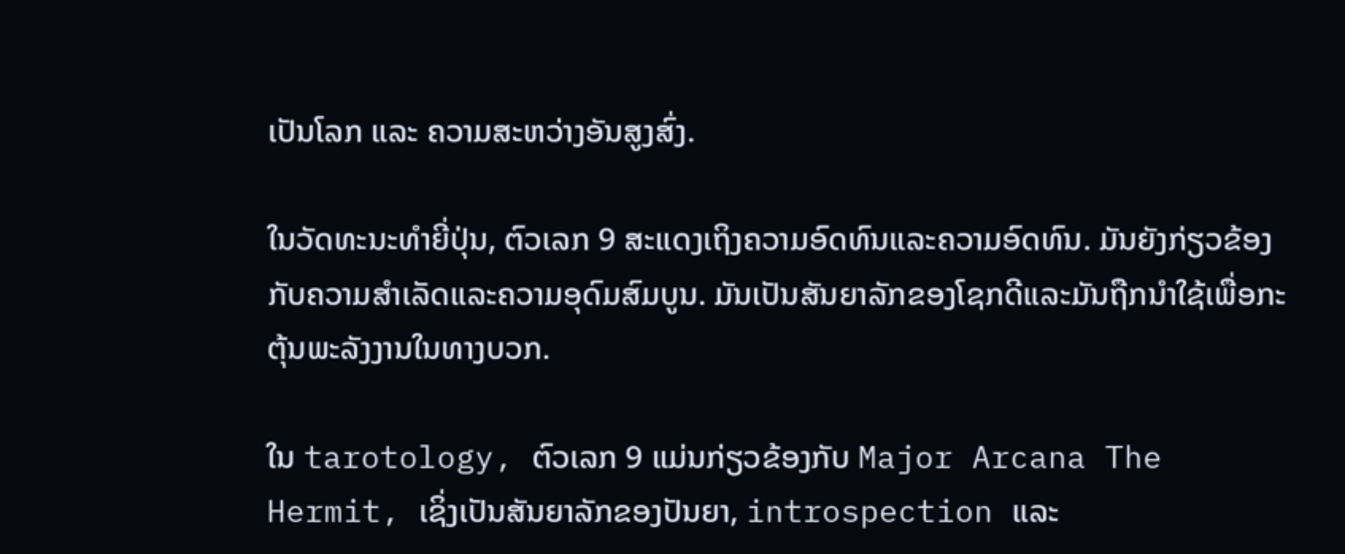ເປັນໂລກ ແລະ ຄວາມສະຫວ່າງອັນສູງສົ່ງ.

ໃນວັດທະນະທໍາຍີ່ປຸ່ນ, ຕົວເລກ 9 ສະແດງເຖິງຄວາມອົດທົນແລະຄວາມອົດທົນ. ມັນຍັງກ່ຽວຂ້ອງກັບຄວາມສໍາເລັດແລະຄວາມອຸດົມສົມບູນ. ມັນເປັນສັນຍາລັກຂອງໂຊກດີແລະມັນຖືກນໍາໃຊ້ເພື່ອກະຕຸ້ນພະລັງງານໃນທາງບວກ.

ໃນ tarotology, ຕົວເລກ 9 ແມ່ນກ່ຽວຂ້ອງກັບ Major Arcana The Hermit, ເຊິ່ງເປັນສັນຍາລັກຂອງປັນຍາ, introspection ແລະ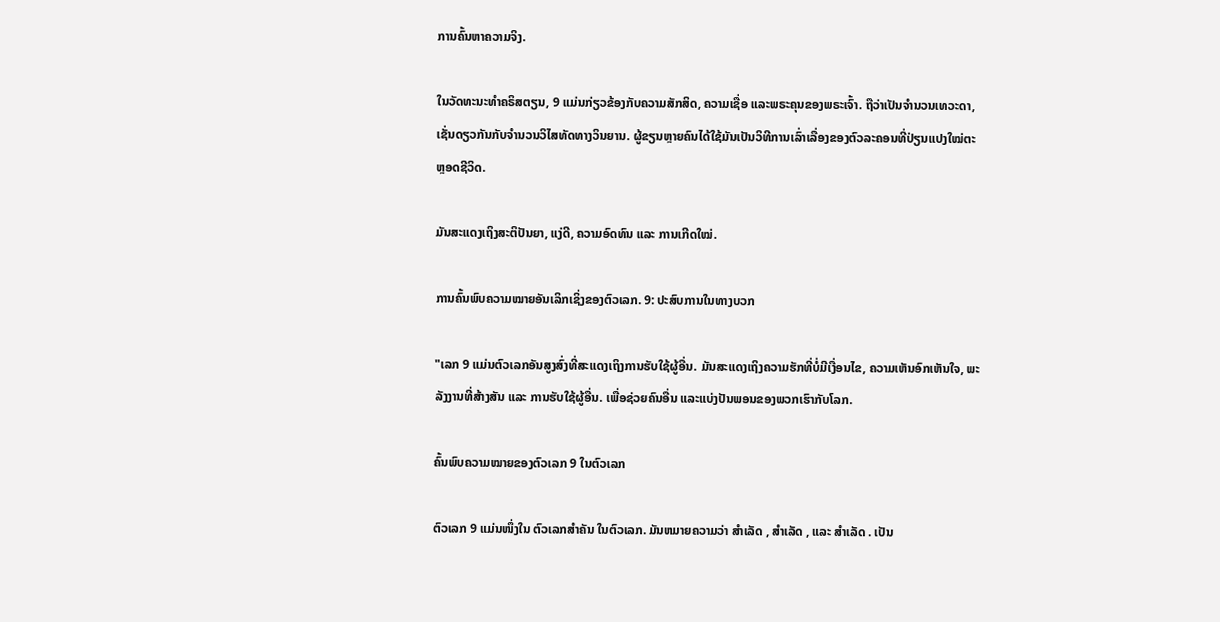ການຄົ້ນຫາຄວາມຈິງ.

ໃນວັດທະນະທໍາຄຣິສຕຽນ, 9 ແມ່ນກ່ຽວຂ້ອງກັບຄວາມສັກສິດ, ຄວາມເຊື່ອ ແລະພຣະຄຸນຂອງພຣະເຈົ້າ. ຖືວ່າເປັນຈໍານວນເທວະດາ, ເຊັ່ນດຽວກັນກັບຈໍານວນວິໄສທັດທາງວິນຍານ. ຜູ້ຂຽນຫຼາຍຄົນໄດ້ໃຊ້ມັນເປັນວິທີການເລົ່າເລື່ອງຂອງຕົວລະຄອນທີ່ປ່ຽນແປງໃໝ່ຕະຫຼອດຊີວິດ.

ມັນສະແດງເຖິງສະຕິປັນຍາ, ແງ່ດີ, ຄວາມອົດທົນ ແລະ ການເກີດໃໝ່.

ການຄົ້ນພົບຄວາມໝາຍອັນເລິກເຊິ່ງຂອງຕົວເລກ. 9: ປະສົບການໃນທາງບວກ

"ເລກ 9 ແມ່ນຕົວເລກອັນສູງສົ່ງທີ່ສະແດງເຖິງການຮັບໃຊ້ຜູ້ອື່ນ. ມັນສະແດງເຖິງຄວາມຮັກທີ່ບໍ່ມີເງື່ອນໄຂ, ຄວາມເຫັນອົກເຫັນໃຈ, ພະລັງງານທີ່ສ້າງສັນ ແລະ ການຮັບໃຊ້ຜູ້ອື່ນ. ເພື່ອຊ່ວຍຄົນອື່ນ ແລະແບ່ງປັນພອນຂອງພວກເຮົາກັບໂລກ.

ຄົ້ນພົບຄວາມໝາຍຂອງຕົວເລກ 9 ໃນຕົວເລກ

ຕົວເລກ 9 ແມ່ນໜຶ່ງໃນ ຕົວເລກສຳຄັນ ໃນຕົວເລກ. ມັນຫມາຍຄວາມວ່າ ສໍາເລັດ , ສໍາເລັດ , ແລະ ສໍາເລັດ . ເປັນ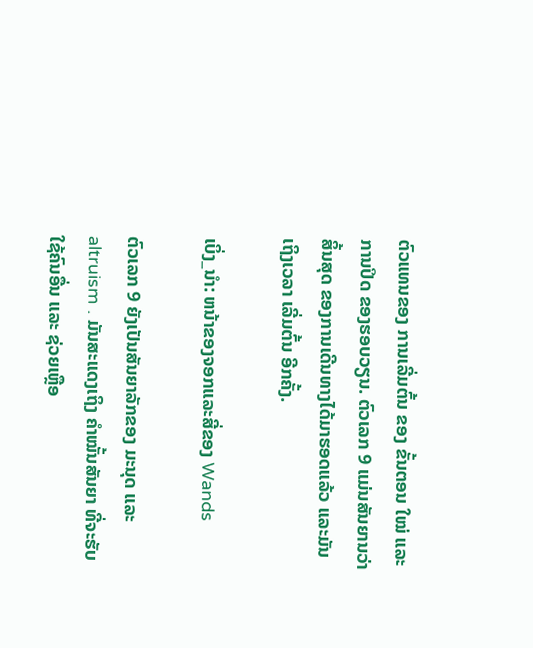ຕົວແທນຂອງ ການເລີ່ມຕົ້ນ ຂອງ ຂັ້ນຕອນ ໃໝ່ ແລະ ການປິດ ຂອງຮອບວຽນ. ຕົວເລກ 9 ແມ່ນສັນຍານວ່າ ສິ້ນສຸດ ຂອງການເດີນທາງໄດ້ມາຮອດແລ້ວ ແລະມັນເຖິງເວລາ ເລີ່ມຕົ້ນ ອີກຄັ້ງ.

ເບິ່ງ_ນຳ: ຫນ້າຂອງຈອກແລະສີ່ຂອງ Wands

ຕົວເລກ 9 ຍັງເປັນສັນຍາລັກຂອງ ມະນຸດ ແລະ altruism . ມັນສະແດງເຖິງ ຄຳໝັ້ນສັນຍາ ທີ່ຈະຮັບໃຊ້ຄົນອື່ນ ແລະ ຊ່ວຍເຫຼືອ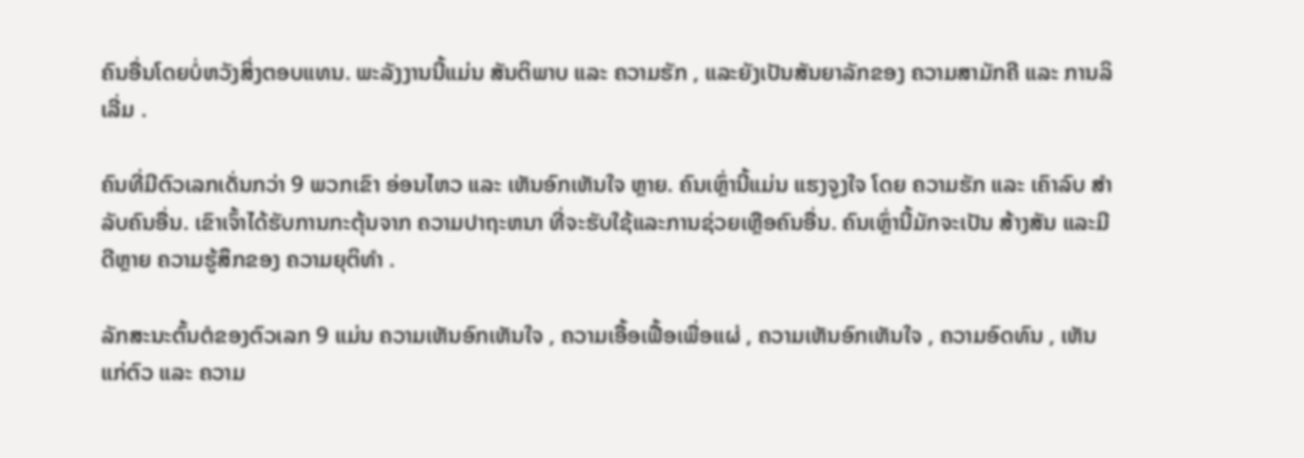ຄົນອື່ນໂດຍບໍ່ຫວັງສິ່ງຕອບແທນ. ພະລັງງານນີ້ແມ່ນ ສັນຕິພາບ ແລະ ຄວາມຮັກ , ແລະຍັງເປັນສັນຍາລັກຂອງ ຄວາມສາມັກຄີ ແລະ ການລິເລີ່ມ .

ຄົນທີ່ມີຕົວເລກເດັ່ນກວ່າ 9 ພວກເຂົາ ອ່ອນໄຫວ ແລະ ເຫັນອົກເຫັນໃຈ ຫຼາຍ. ຄົນເຫຼົ່ານີ້ແມ່ນ ແຮງຈູງໃຈ ໂດຍ ຄວາມຮັກ ແລະ ເຄົາລົບ ສໍາລັບຄົນອື່ນ. ເຂົາເຈົ້າໄດ້ຮັບການກະຕຸ້ນຈາກ ຄວາມປາຖະຫນາ ທີ່ຈະຮັບໃຊ້ແລະການຊ່ວຍເຫຼືອຄົນອື່ນ. ຄົນເຫຼົ່ານີ້ມັກຈະເປັນ ສ້າງສັນ ແລະມີ ດີຫຼາຍ ຄວາມຮູ້ສຶກຂອງ ຄວາມຍຸຕິທໍາ .

ລັກສະນະຕົ້ນຕໍຂອງຕົວເລກ 9 ແມ່ນ ຄວາມເຫັນອົກເຫັນໃຈ , ຄວາມເອື້ອເຟື້ອເພື່ອແຜ່ , ຄວາມເຫັນອົກເຫັນໃຈ , ຄວາມອົດທົນ , ເຫັນແກ່ຕົວ ແລະ ຄວາມ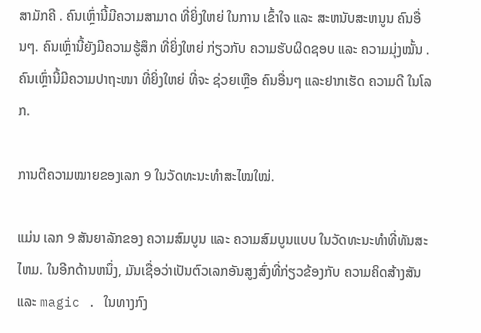ສາມັກຄີ . ຄົນເຫຼົ່ານີ້ມີຄວາມສາມາດ ທີ່ຍິ່ງໃຫຍ່ ໃນການ ເຂົ້າໃຈ ແລະ ສະຫນັບສະຫນູນ ຄົນອື່ນໆ. ຄົນເຫຼົ່ານີ້ຍັງມີຄວາມຮູ້ສຶກ ທີ່ຍິ່ງໃຫຍ່ ກ່ຽວກັບ ຄວາມຮັບຜິດຊອບ ແລະ ຄວາມມຸ່ງໝັ້ນ . ຄົນເຫຼົ່ານີ້ມີຄວາມປາຖະໜາ ທີ່ຍິ່ງໃຫຍ່ ທີ່ຈະ ຊ່ວຍເຫຼືອ ຄົນອື່ນໆ ແລະຢາກເຮັດ ຄວາມດີ ໃນໂລກ.

ການຕີຄວາມໝາຍຂອງເລກ 9 ໃນວັດທະນະທຳສະໄໝໃໝ່.

ແມ່ນ ເລກ 9 ສັນຍາລັກຂອງ ຄວາມສົມບູນ ແລະ ຄວາມສົມບູນແບບ ໃນວັດທະນະທໍາທີ່ທັນສະໄຫມ. ໃນອີກດ້ານຫນຶ່ງ, ມັນເຊື່ອວ່າເປັນຕົວເລກອັນສູງສົ່ງທີ່ກ່ຽວຂ້ອງກັບ ຄວາມຄິດສ້າງສັນ ແລະ magic . ໃນທາງກົງ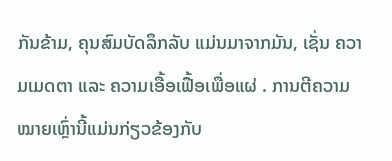ກັນຂ້າມ, ຄຸນສົມບັດລຶກລັບ ແມ່ນມາຈາກມັນ, ເຊັ່ນ ຄວາມເມດຕາ ແລະ ຄວາມເອື້ອເຟື້ອເພື່ອແຜ່ . ການຕີຄວາມໝາຍເຫຼົ່ານີ້ແມ່ນກ່ຽວຂ້ອງກັບ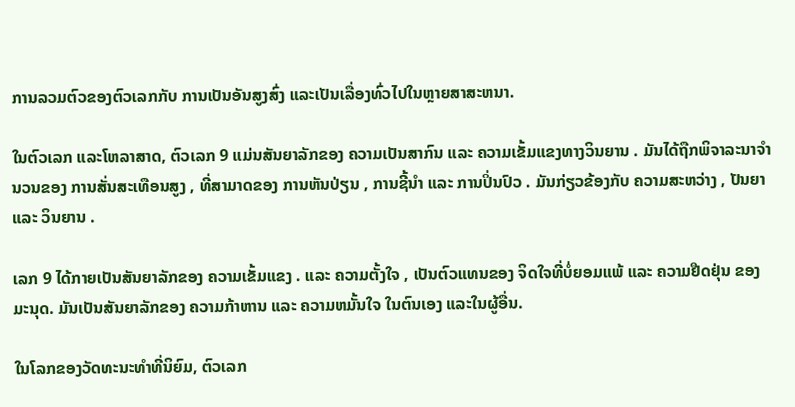ການລວມຕົວຂອງຕົວເລກກັບ ການເປັນອັນສູງສົ່ງ ແລະເປັນເລື່ອງທົ່ວໄປໃນຫຼາຍສາສະຫນາ.

ໃນຕົວເລກ ແລະໂຫລາສາດ, ຕົວເລກ 9 ແມ່ນສັນຍາລັກຂອງ ຄວາມເປັນສາກົນ ແລະ ຄວາມເຂັ້ມແຂງທາງວິນຍານ . ມັນໄດ້ຖືກພິຈາລະນາຈໍານວນຂອງ ການສັ່ນສະເທືອນສູງ , ທີ່ສາມາດຂອງ ການຫັນປ່ຽນ , ການຊີ້ນໍາ ແລະ ການປິ່ນປົວ . ມັນກ່ຽວຂ້ອງກັບ ຄວາມສະຫວ່າງ , ປັນຍາ ແລະ ວິນຍານ .

ເລກ 9 ໄດ້ກາຍເປັນສັນຍາລັກຂອງ ຄວາມເຂັ້ມແຂງ . ແລະ ຄວາມຕັ້ງໃຈ , ເປັນຕົວແທນຂອງ ຈິດໃຈທີ່ບໍ່ຍອມແພ້ ແລະ ຄວາມຢືດຢຸ່ນ ຂອງມະນຸດ. ມັນເປັນສັນຍາລັກຂອງ ຄວາມກ້າຫານ ແລະ ຄວາມຫມັ້ນໃຈ ໃນຕົນເອງ ແລະໃນຜູ້ອື່ນ.

ໃນໂລກຂອງວັດທະນະທໍາທີ່ນິຍົມ, ຕົວເລກ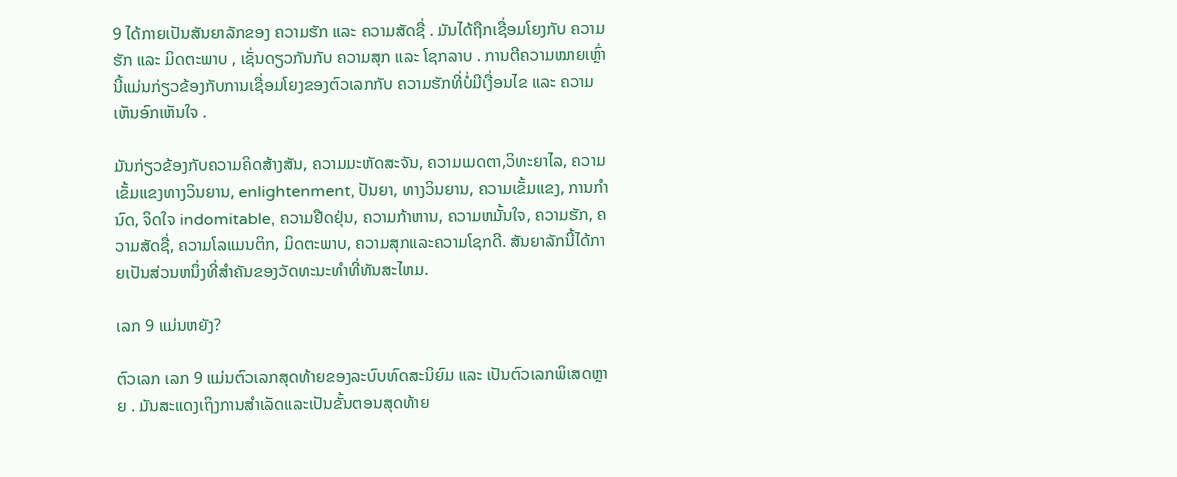9 ໄດ້ກາຍເປັນສັນຍາລັກຂອງ ຄວາມຮັກ ແລະ ຄວາມສັດຊື່ . ມັນໄດ້ຖືກເຊື່ອມໂຍງກັບ ຄວາມຮັກ ແລະ ມິດຕະພາບ , ເຊັ່ນດຽວກັນກັບ ຄວາມສຸກ ແລະ ໂຊກລາບ . ການຕີຄວາມໝາຍເຫຼົ່ານີ້ແມ່ນກ່ຽວຂ້ອງກັບການເຊື່ອມໂຍງຂອງຕົວເລກກັບ ຄວາມຮັກທີ່ບໍ່ມີເງື່ອນໄຂ ແລະ ຄວາມເຫັນອົກເຫັນໃຈ .

ມັນກ່ຽວຂ້ອງກັບຄວາມຄິດສ້າງສັນ, ຄວາມມະຫັດສະຈັນ, ຄວາມເມດຕາ,ວິທະຍາໄລ, ຄວາມເຂັ້ມແຂງທາງວິນຍານ, enlightenment, ປັນຍາ, ທາງວິນຍານ, ຄວາມເຂັ້ມແຂງ, ການກໍານົດ, ຈິດໃຈ indomitable, ຄວາມຢືດຢຸ່ນ, ຄວາມກ້າຫານ, ຄວາມຫມັ້ນໃຈ, ຄວາມຮັກ, ຄວາມສັດຊື່, ຄວາມໂລແມນຕິກ, ມິດຕະພາບ, ຄວາມສຸກແລະຄວາມໂຊກດີ. ສັນຍາລັກນີ້ໄດ້ກາຍເປັນສ່ວນຫນຶ່ງທີ່ສໍາຄັນຂອງວັດທະນະທໍາທີ່ທັນສະໄຫມ.

ເລກ 9 ແມ່ນຫຍັງ?

ຕົວເລກ ເລກ 9 ແມ່ນຕົວເລກສຸດທ້າຍຂອງລະບົບທົດສະນິຍົມ ແລະ ເປັນຕົວເລກພິເສດຫຼາຍ . ມັນສະແດງເຖິງການສໍາເລັດແລະເປັນຂັ້ນຕອນສຸດທ້າຍ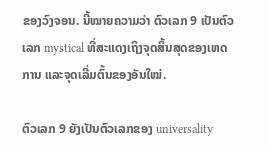ຂອງວົງຈອນ. ນີ້ໝາຍຄວາມວ່າ ຕົວເລກ 9 ເປັນຕົວເລກ mystical ທີ່ສະແດງເຖິງຈຸດສິ້ນສຸດຂອງເຫດການ ແລະຈຸດເລີ່ມຕົ້ນຂອງອັນໃໝ່.

ຕົວເລກ 9 ຍັງເປັນຕົວເລກຂອງ universality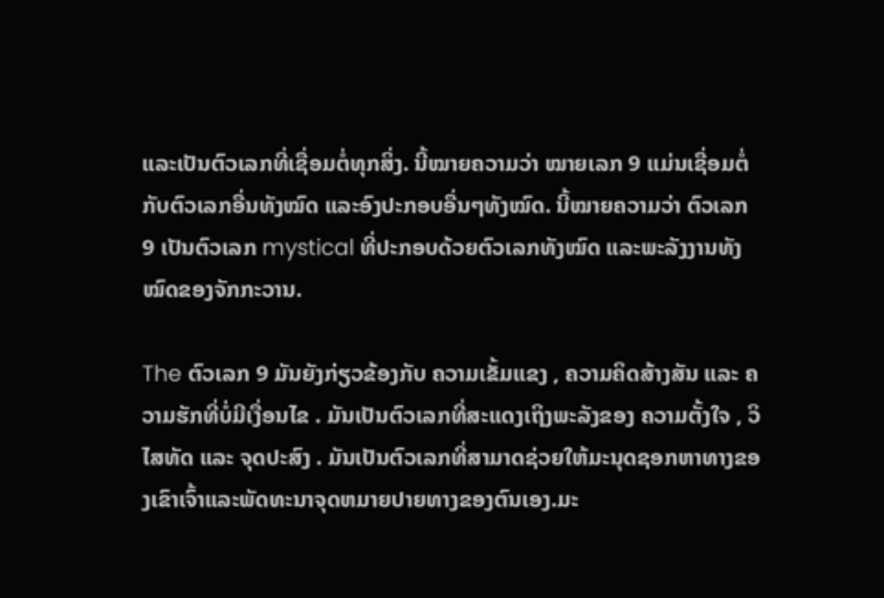ແລະເປັນຕົວເລກທີ່ເຊື່ອມຕໍ່ທຸກສິ່ງ. ນີ້ໝາຍຄວາມວ່າ ໝາຍເລກ 9 ແມ່ນເຊື່ອມຕໍ່ກັບຕົວເລກອື່ນທັງໝົດ ແລະອົງປະກອບອື່ນໆທັງໝົດ. ນີ້ໝາຍຄວາມວ່າ ຕົວເລກ 9 ເປັນຕົວເລກ mystical ທີ່ປະກອບດ້ວຍຕົວເລກທັງໝົດ ແລະພະລັງງານທັງໝົດຂອງຈັກກະວານ.

The ຕົວເລກ 9 ມັນຍັງກ່ຽວຂ້ອງກັບ ຄວາມເຂັ້ມແຂງ , ຄວາມຄິດສ້າງສັນ ແລະ ຄວາມຮັກທີ່ບໍ່ມີເງື່ອນໄຂ . ມັນເປັນຕົວເລກທີ່ສະແດງເຖິງພະລັງຂອງ ຄວາມຕັ້ງໃຈ , ວິໄສທັດ ແລະ ຈຸດປະສົງ . ມັນເປັນຕົວເລກທີ່ສາມາດຊ່ວຍໃຫ້ມະນຸດຊອກຫາທາງຂອງເຂົາເຈົ້າແລະພັດທະນາຈຸດຫມາຍປາຍທາງຂອງຕົນເອງ.ມະ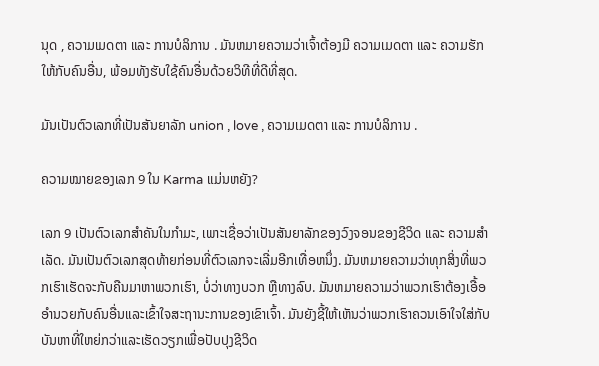ນຸດ , ຄວາມເມດຕາ ແລະ ການບໍລິການ . ມັນຫມາຍຄວາມວ່າເຈົ້າຕ້ອງມີ ຄວາມເມດຕາ ແລະ ຄວາມຮັກ ໃຫ້ກັບຄົນອື່ນ, ພ້ອມທັງຮັບໃຊ້ຄົນອື່ນດ້ວຍວິທີທີ່ດີທີ່ສຸດ.

ມັນເປັນຕົວເລກທີ່ເປັນສັນຍາລັກ union , love , ຄວາມເມດຕາ ແລະ ການບໍລິການ .

ຄວາມໝາຍຂອງເລກ 9 ໃນ Karma ແມ່ນຫຍັງ?

ເລກ 9 ເປັນຕົວເລກສຳຄັນໃນກຳມະ, ເພາະເຊື່ອວ່າເປັນສັນຍາລັກຂອງວົງຈອນຂອງຊີວິດ ແລະ ຄວາມສຳເລັດ. ມັນເປັນຕົວເລກສຸດທ້າຍກ່ອນທີ່ຕົວເລກຈະເລີ່ມອີກເທື່ອຫນຶ່ງ. ມັນຫມາຍຄວາມວ່າທຸກສິ່ງທີ່ພວກເຮົາເຮັດຈະກັບຄືນມາຫາພວກເຮົາ, ບໍ່ວ່າທາງບວກ ຫຼືທາງລົບ. ມັນຫມາຍຄວາມວ່າພວກເຮົາຕ້ອງເອື້ອອໍານວຍກັບຄົນອື່ນແລະເຂົ້າໃຈສະຖານະການຂອງເຂົາເຈົ້າ. ມັນຍັງຊີ້ໃຫ້ເຫັນວ່າພວກເຮົາຄວນເອົາໃຈໃສ່ກັບບັນຫາທີ່ໃຫຍ່ກວ່າແລະເຮັດວຽກເພື່ອປັບປຸງຊີວິດ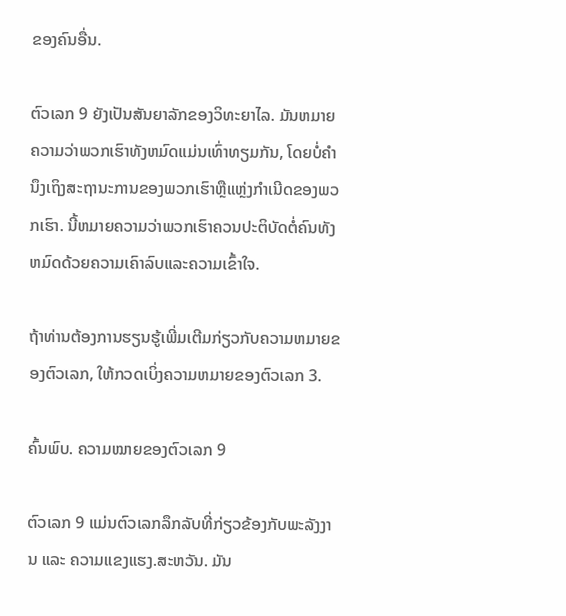ຂອງຄົນອື່ນ.

ຕົວເລກ 9 ຍັງເປັນສັນຍາລັກຂອງວິທະຍາໄລ. ມັນຫມາຍຄວາມວ່າພວກເຮົາທັງຫມົດແມ່ນເທົ່າທຽມກັນ, ໂດຍບໍ່ຄໍານຶງເຖິງສະຖານະການຂອງພວກເຮົາຫຼືແຫຼ່ງກໍາເນີດຂອງພວກເຮົາ. ນີ້ຫມາຍຄວາມວ່າພວກເຮົາຄວນປະຕິບັດຕໍ່ຄົນທັງຫມົດດ້ວຍຄວາມເຄົາລົບແລະຄວາມເຂົ້າໃຈ.

ຖ້າທ່ານຕ້ອງການຮຽນຮູ້ເພີ່ມເຕີມກ່ຽວກັບຄວາມຫມາຍຂອງຕົວເລກ, ໃຫ້ກວດເບິ່ງຄວາມຫມາຍຂອງຕົວເລກ 3.

ຄົ້ນພົບ. ຄວາມໝາຍຂອງຕົວເລກ 9

ຕົວເລກ 9 ແມ່ນຕົວເລກລຶກລັບທີ່ກ່ຽວຂ້ອງກັບພະລັງງານ ແລະ ຄວາມແຂງແຮງ.ສະຫວັນ. ມັນ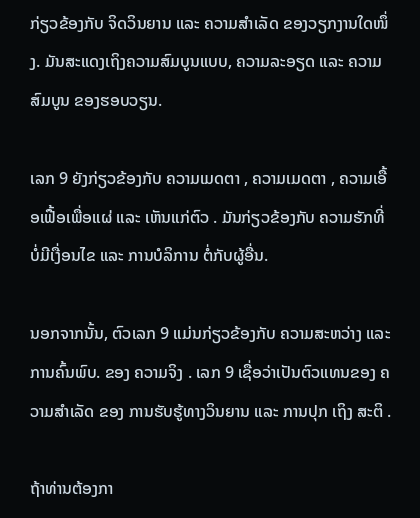ກ່ຽວຂ້ອງກັບ ຈິດວິນຍານ ແລະ ຄວາມສຳເລັດ ຂອງວຽກງານໃດໜຶ່ງ. ມັນສະແດງເຖິງຄວາມສົມບູນແບບ, ຄວາມລະອຽດ ແລະ ຄວາມສົມບູນ ຂອງຮອບວຽນ.

ເລກ 9 ຍັງກ່ຽວຂ້ອງກັບ ຄວາມເມດຕາ , ຄວາມເມດຕາ , ຄວາມເອື້ອເຟື້ອເພື່ອແຜ່ ແລະ ເຫັນແກ່ຕົວ . ມັນກ່ຽວຂ້ອງກັບ ຄວາມຮັກທີ່ບໍ່ມີເງື່ອນໄຂ ແລະ ການບໍລິການ ຕໍ່ກັບຜູ້ອື່ນ.

ນອກຈາກນັ້ນ, ຕົວເລກ 9 ແມ່ນກ່ຽວຂ້ອງກັບ ຄວາມສະຫວ່າງ ແລະ ການຄົ້ນພົບ. ຂອງ ຄວາມຈິງ . ເລກ 9 ເຊື່ອວ່າເປັນຕົວແທນຂອງ ຄວາມສຳເລັດ ຂອງ ການຮັບຮູ້ທາງວິນຍານ ແລະ ການປຸກ ເຖິງ ສະຕິ .

ຖ້າທ່ານຕ້ອງກາ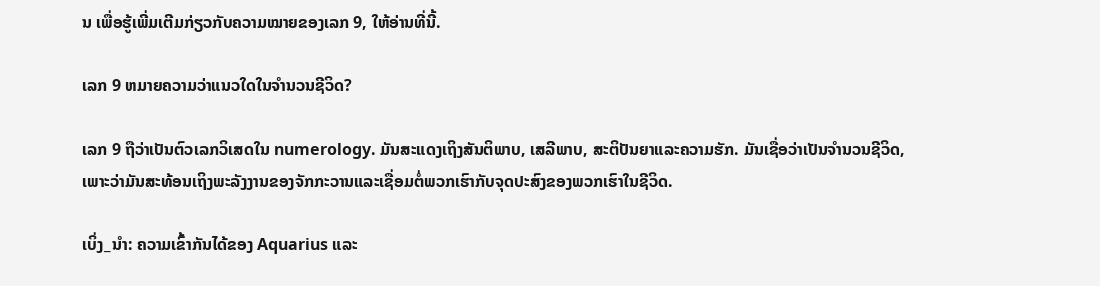ນ ເພື່ອຮູ້ເພີ່ມເຕີມກ່ຽວກັບຄວາມໝາຍຂອງເລກ 9, ໃຫ້ອ່ານທີ່ນີ້.

ເລກ 9 ຫມາຍຄວາມວ່າແນວໃດໃນຈໍານວນຊີວິດ?

ເລກ 9 ຖືວ່າເປັນຕົວເລກວິເສດໃນ numerology. ມັນສະແດງເຖິງສັນຕິພາບ, ເສລີພາບ, ສະຕິປັນຍາແລະຄວາມຮັກ. ມັນເຊື່ອວ່າເປັນຈໍານວນຊີວິດ, ເພາະວ່າມັນສະທ້ອນເຖິງພະລັງງານຂອງຈັກກະວານແລະເຊື່ອມຕໍ່ພວກເຮົາກັບຈຸດປະສົງຂອງພວກເຮົາໃນຊີວິດ.

ເບິ່ງ_ນຳ: ຄວາມເຂົ້າກັນໄດ້ຂອງ Aquarius ແລະ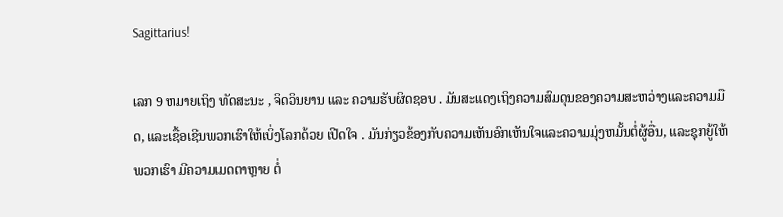Sagittarius!

ເລກ 9 ຫມາຍເຖິງ ທັດສະນະ , ຈິດວິນຍານ ແລະ ຄວາມຮັບຜິດຊອບ . ມັນສະແດງເຖິງຄວາມສົມດຸນຂອງຄວາມສະຫວ່າງແລະຄວາມມືດ, ແລະເຊື້ອເຊີນພວກເຮົາໃຫ້ເບິ່ງໂລກດ້ວຍ ເປີດໃຈ . ມັນກ່ຽວຂ້ອງກັບຄວາມເຫັນອົກເຫັນໃຈແລະຄວາມມຸ່ງຫມັ້ນຕໍ່ຜູ້ອື່ນ, ແລະຊຸກຍູ້ໃຫ້ພວກເຮົາ ມີຄວາມເມດຕາຫຼາຍ ຕໍ່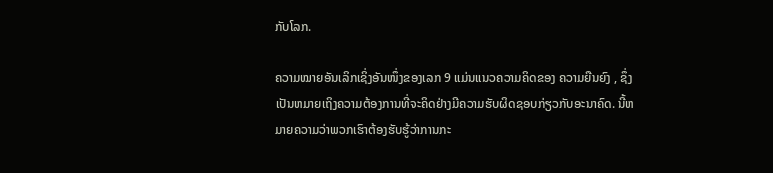ກັບໂລກ.

ຄວາມໝາຍອັນເລິກເຊິ່ງອັນໜຶ່ງຂອງເລກ 9 ແມ່ນແນວຄວາມຄິດຂອງ ຄວາມຍືນຍົງ , ຊຶ່ງເປັນຫມາຍເຖິງຄວາມຕ້ອງການທີ່ຈະຄິດຢ່າງມີຄວາມຮັບຜິດຊອບກ່ຽວກັບອະນາຄົດ. ນີ້ຫມາຍຄວາມວ່າພວກເຮົາຕ້ອງຮັບຮູ້ວ່າການກະ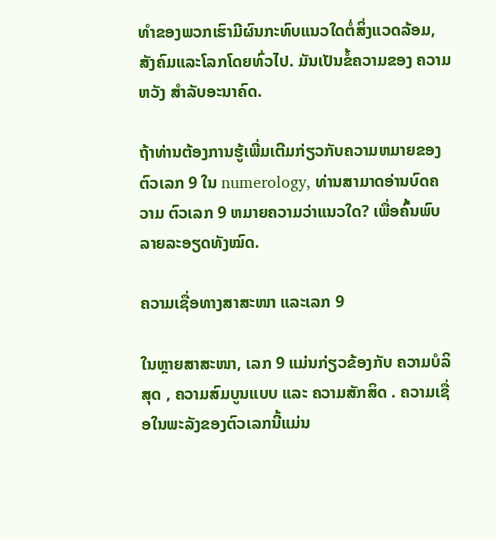ທໍາຂອງພວກເຮົາມີຜົນກະທົບແນວໃດຕໍ່ສິ່ງແວດລ້ອມ, ສັງຄົມແລະໂລກໂດຍທົ່ວໄປ. ມັນເປັນຂໍ້ຄວາມຂອງ ຄວາມຫວັງ ສໍາລັບອະນາຄົດ.

ຖ້າທ່ານຕ້ອງການຮູ້ເພີ່ມເຕີມກ່ຽວກັບຄວາມຫມາຍຂອງຕົວເລກ 9 ໃນ numerology, ທ່ານສາມາດອ່ານບົດຄວາມ ຕົວເລກ 9 ຫມາຍຄວາມວ່າແນວໃດ? ເພື່ອຄົ້ນພົບລາຍລະອຽດທັງໝົດ.

ຄວາມເຊື່ອທາງສາສະໜາ ແລະເລກ 9

ໃນຫຼາຍສາສະໜາ, ເລກ 9 ແມ່ນກ່ຽວຂ້ອງກັບ ຄວາມບໍລິສຸດ , ຄວາມສົມບູນແບບ ແລະ ຄວາມສັກສິດ . ຄວາມເຊື່ອໃນພະລັງຂອງຕົວເລກນີ້ແມ່ນ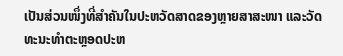ເປັນສ່ວນໜຶ່ງທີ່ສຳຄັນໃນປະຫວັດສາດຂອງຫຼາຍສາສະໜາ ແລະວັດທະນະທຳຕະຫຼອດປະຫ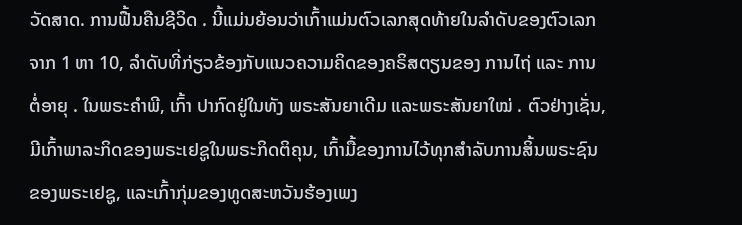ວັດສາດ. ການຟື້ນຄືນຊີວິດ . ນີ້ແມ່ນຍ້ອນວ່າເກົ້າແມ່ນຕົວເລກສຸດທ້າຍໃນລໍາດັບຂອງຕົວເລກຈາກ 1 ຫາ 10, ລໍາດັບທີ່ກ່ຽວຂ້ອງກັບແນວຄວາມຄິດຂອງຄຣິສຕຽນຂອງ ການໄຖ່ ແລະ ການຕໍ່ອາຍຸ . ໃນພຣະຄໍາພີ, ເກົ້າ ປາກົດຢູ່ໃນທັງ ພຣະສັນຍາເດີມ ແລະພຣະສັນຍາໃໝ່ . ຕົວຢ່າງເຊັ່ນ, ມີເກົ້າພາລະກິດຂອງພຣະເຢຊູໃນພຣະກິດຕິຄຸນ, ເກົ້າມື້ຂອງການໄວ້ທຸກສໍາລັບການສິ້ນພຣະຊົນຂອງພຣະເຢຊູ, ແລະເກົ້າກຸ່ມຂອງທູດສະຫວັນຮ້ອງເພງ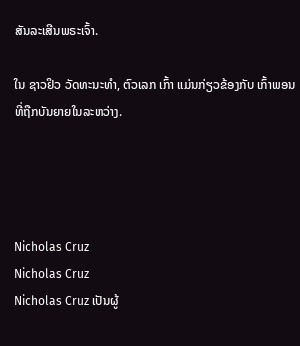ສັນລະເສີນພຣະເຈົ້າ.

ໃນ ຊາວຢິວ ວັດທະນະທໍາ, ຕົວເລກ ເກົ້າ ແມ່ນກ່ຽວຂ້ອງກັບ ເກົ້າພອນ ທີ່ຖືກບັນຍາຍໃນລະຫວ່າງ.




Nicholas Cruz
Nicholas Cruz
Nicholas Cruz ເປັນຜູ້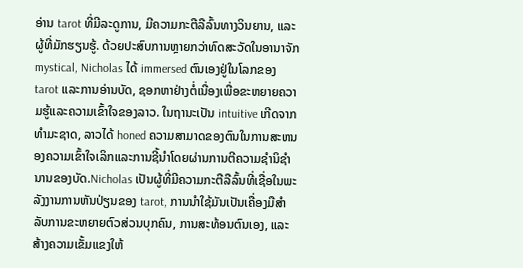ອ່ານ tarot ທີ່ມີລະດູການ, ມີຄວາມກະຕືລືລົ້ນທາງວິນຍານ, ແລະຜູ້ທີ່ມັກຮຽນຮູ້. ດ້ວຍປະສົບການຫຼາຍກວ່າທົດສະວັດໃນອານາຈັກ mystical, Nicholas ໄດ້ immersed ຕົນເອງຢູ່ໃນໂລກຂອງ tarot ແລະການອ່ານບັດ, ຊອກຫາຢ່າງຕໍ່ເນື່ອງເພື່ອຂະຫຍາຍຄວາມຮູ້ແລະຄວາມເຂົ້າໃຈຂອງລາວ. ໃນຖານະເປັນ intuitive ເກີດຈາກທໍາມະຊາດ, ລາວໄດ້ honed ຄວາມສາມາດຂອງຕົນໃນການສະຫນອງຄວາມເຂົ້າໃຈເລິກແລະການຊີ້ນໍາໂດຍຜ່ານການຕີຄວາມຊໍານິຊໍານານຂອງບັດ.Nicholas ເປັນຜູ້ທີ່ມີຄວາມກະຕືລືລົ້ນທີ່ເຊື່ອໃນພະລັງງານການຫັນປ່ຽນຂອງ tarot, ການນໍາໃຊ້ມັນເປັນເຄື່ອງມືສໍາລັບການຂະຫຍາຍຕົວສ່ວນບຸກຄົນ, ການສະທ້ອນຕົນເອງ, ແລະສ້າງຄວາມເຂັ້ມແຂງໃຫ້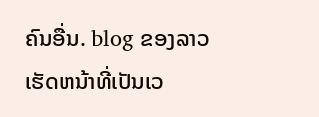ຄົນອື່ນ. blog ຂອງລາວເຮັດຫນ້າທີ່ເປັນເວ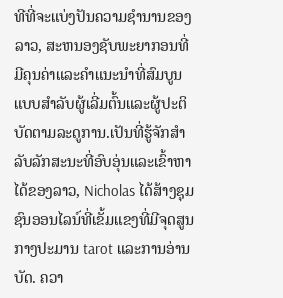ທີທີ່ຈະແບ່ງປັນຄວາມຊໍານານຂອງລາວ, ສະຫນອງຊັບພະຍາກອນທີ່ມີຄຸນຄ່າແລະຄໍາແນະນໍາທີ່ສົມບູນແບບສໍາລັບຜູ້ເລີ່ມຕົ້ນແລະຜູ້ປະຕິບັດຕາມລະດູການ.ເປັນທີ່ຮູ້ຈັກສໍາລັບລັກສະນະທີ່ອົບອຸ່ນແລະເຂົ້າຫາໄດ້ຂອງລາວ, Nicholas ໄດ້ສ້າງຊຸມຊົນອອນໄລນ໌ທີ່ເຂັ້ມແຂງທີ່ມີຈຸດສູນກາງປະມານ tarot ແລະການອ່ານບັດ. ຄວາ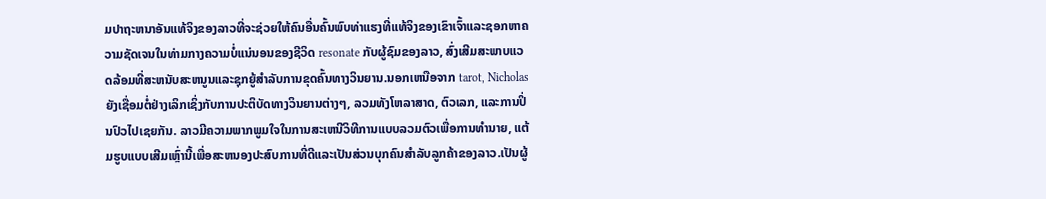ມປາຖະຫນາອັນແທ້ຈິງຂອງລາວທີ່ຈະຊ່ວຍໃຫ້ຄົນອື່ນຄົ້ນພົບທ່າແຮງທີ່ແທ້ຈິງຂອງເຂົາເຈົ້າແລະຊອກຫາຄວາມຊັດເຈນໃນທ່າມກາງຄວາມບໍ່ແນ່ນອນຂອງຊີວິດ resonate ກັບຜູ້ຊົມຂອງລາວ, ສົ່ງເສີມສະພາບແວດລ້ອມທີ່ສະຫນັບສະຫນູນແລະຊຸກຍູ້ສໍາລັບການຂຸດຄົ້ນທາງວິນຍານ.ນອກເຫນືອຈາກ tarot, Nicholas ຍັງເຊື່ອມຕໍ່ຢ່າງເລິກເຊິ່ງກັບການປະຕິບັດທາງວິນຍານຕ່າງໆ, ລວມທັງໂຫລາສາດ, ຕົວເລກ, ແລະການປິ່ນປົວໄປເຊຍກັນ. ລາວມີຄວາມພາກພູມໃຈໃນການສະເຫນີວິທີການແບບລວມຕົວເພື່ອການທໍານາຍ, ແຕ້ມຮູບແບບເສີມເຫຼົ່ານີ້ເພື່ອສະຫນອງປະສົບການທີ່ດີແລະເປັນສ່ວນບຸກຄົນສໍາລັບລູກຄ້າຂອງລາວ.ເປັນຜູ້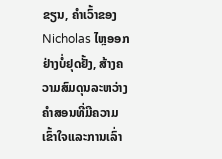ຂຽນ, ຄໍາເວົ້າຂອງ Nicholas ໄຫຼອອກຢ່າງບໍ່ຢຸດຢັ້ງ, ສ້າງຄວາມສົມດຸນລະຫວ່າງຄໍາສອນທີ່ມີຄວາມເຂົ້າໃຈແລະການເລົ່າ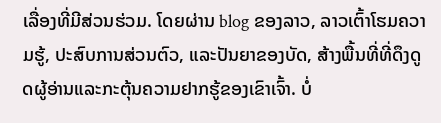ເລື່ອງທີ່ມີສ່ວນຮ່ວມ. ໂດຍຜ່ານ blog ຂອງລາວ, ລາວເຕົ້າໂຮມຄວາມຮູ້, ປະສົບການສ່ວນຕົວ, ແລະປັນຍາຂອງບັດ, ສ້າງພື້ນທີ່ທີ່ດຶງດູດຜູ້ອ່ານແລະກະຕຸ້ນຄວາມຢາກຮູ້ຂອງເຂົາເຈົ້າ. ບໍ່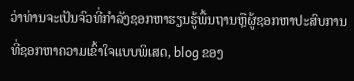ວ່າທ່ານຈະເປັນຈົວທີ່ກໍາລັງຊອກຫາຮຽນຮູ້ພື້ນຖານຫຼືຜູ້ຊອກຫາປະສົບການທີ່ຊອກຫາຄວາມເຂົ້າໃຈແບບພິເສດ, blog ຂອງ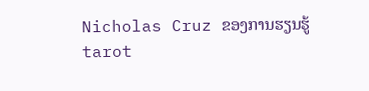Nicholas Cruz ຂອງການຮຽນຮູ້ tarot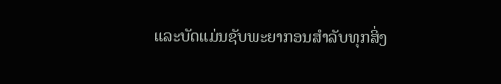ແລະບັດແມ່ນຊັບພະຍາກອນສໍາລັບທຸກສິ່ງ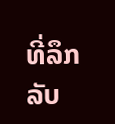ທີ່ລຶກລັບ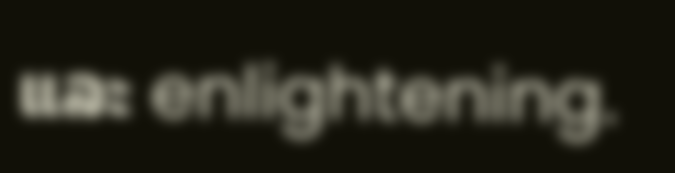ແລະ enlightening.